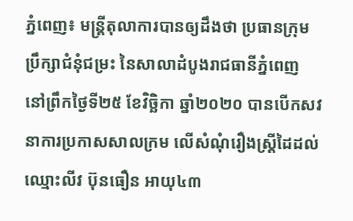ភ្នំពេញ៖ មន្ត្រីតុលាការបានឲ្យដឹងថា ប្រធានក្រុមប្រឹក្សាជំនុំជម្រះ នៃសាលាដំបូងរាជធានីភ្នំពេញ នៅព្រឹកថ្ងៃទី២៥ ខែវិច្ឆិកា ឆ្នាំ២០២០ បានបើកសវនាការប្រកាសសាលក្រម លើសំណុំរឿងស្ដ្រីដៃដល់ឈ្មោះលីវ ប៊ុនធឿន អាយុ៤៣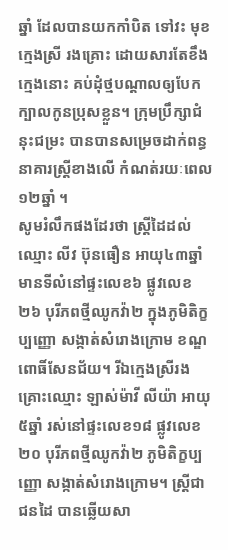ឆ្នាំ ដែលបានយកកាំបិត ទៅវះ មុខ ក្មេងស្រី រងគ្រោះ ដោយសារតែខឹងក្មេងនោះ គប់ដុំថ្មបណ្ដាលឲ្យបែកក្បាលកូនប្រុសខ្លួន។ ក្រុមប្រឹក្សាជំនុះជម្រះ បានបានសម្រេចដាក់ពន្ធនាគារស្ត្រីខាងលើ កំណត់រយៈពេល ១២ឆ្នាំ ។
សូមរំលឹកផងដែរថា ស្រ្តីដៃដល់ឈ្មោះ លីវ ប៊ុនធឿន អាយុ៤៣ឆ្នាំ មានទីលំនៅផ្ទះលេខ៦ ផ្លូវលេខ២៦ បុរីភពថ្មីឈូកវ៉ា២ ក្នុងភូមិតិក្ខប្បញ្ញោ សង្កាត់សំរោងក្រោម ខណ្ឌពោធិ៍សែនជ័យ។ រីឯក្មេងស្រីរងគ្រោះឈ្មោះ ឡាស់ម៉ាវី លីយ៉ា អាយុ៥ឆ្នាំ រស់នៅផ្ទះលេខ១៨ ផ្លូវលេខ២០ បុរីភពថ្មីឈូកវ៉ា២ ភូមិតិក្ខប្បញ្ញោ សង្កាត់សំរោងក្រោម។ ស្ត្រីជាជនដៃ បានឆ្លើយសា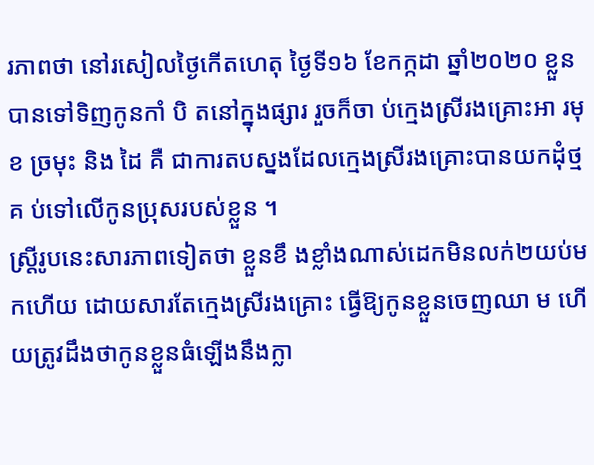រភាពថា នៅរសៀលថ្ងៃកើតហេតុ ថ្ងៃទី១៦ ខែកក្កដា ឆ្នាំ២០២០ ខ្លួនបានទៅទិញកូនកាំ បិ តនៅក្នុងផ្សារ រួចក៏ចា ប់ក្មេងស្រីរងគ្រោះអា រមុខ ច្រមុះ និង ដៃ គឺ ជាការតបស្នងដែលក្មេងស្រីរងគ្រោះបានយកដុំថ្មគ ប់ទៅលើកូនប្រុសរបស់ខ្លួន ។
ស្ត្រីរូបនេះសារភាពទៀតថា ខ្លួនខឹ ងខ្លាំងណាស់ដេកមិនលក់២យប់មកហើយ ដោយសារតែក្មេងស្រីរងគ្រោះ ធ្វើឱ្យកូនខ្លួនចេញឈា ម ហើយត្រូវដឹងថាកូនខ្លួនធំឡើងនឹងក្លា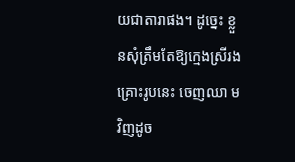យជាតារាផង។ ដូច្នេះ ខ្លួនសុំត្រឹមតែឱ្យក្មេងស្រីរងគ្រោះរូបនេះ ចេញឈា មវិញដូច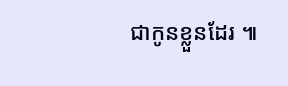ជាកូនខ្លួនដែរ ៕